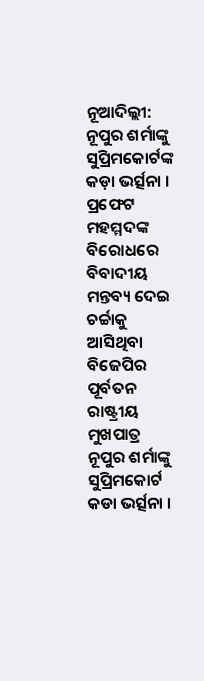ନୂଆଦିଲ୍ଲୀ: ନୂପୁର ଶର୍ମାଙ୍କୁ ସୁପ୍ରିମକୋର୍ଟଙ୍କ କଡ଼ା ଭର୍ତ୍ସନା । ପ୍ରଫେଟ ମହମ୍ମଦଙ୍କ ବିରୋଧରେ ବିବାଦୀୟ ମନ୍ତବ୍ୟ ଦେଇ ଚର୍ଚ୍ଚାକୁ ଆସିଥିବା ବିଜେପିର ପୂର୍ବତନ ରାଷ୍ଟ୍ରୀୟ ମୁଖପାତ୍ର ନୂପୁର ଶର୍ମାଙ୍କୁ ସୁପ୍ରିମକୋର୍ଟ କଡା ଭର୍ତ୍ସନା ।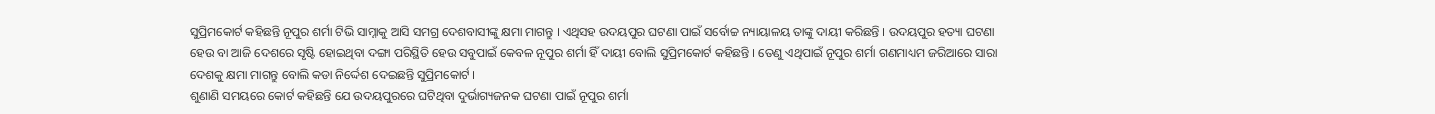ସୁପ୍ରିମକୋର୍ଟ କହିଛନ୍ତି ନୂପୁର ଶର୍ମା ଟିଭି ସାମ୍ନାକୁ ଆସି ସମଗ୍ର ଦେଶବାସୀଙ୍କୁ କ୍ଷମା ମାଗନ୍ତୁ । ଏଥିସହ ଉଦୟପୁର ଘଟଣା ପାଇଁ ସର୍ବୋଚ୍ଚ ନ୍ୟାୟାଳୟ ତାଙ୍କୁ ଦାୟୀ କରିଛନ୍ତି । ଉଦୟପୁର ହତ୍ୟା ଘଟଣା ହେଉ ବା ଆଜି ଦେଶରେ ସୃଷ୍ଟି ହୋଇଥିବା ଦଙ୍ଗା ପରିସ୍ଥିତି ହେଉ ସବୁପାଇଁ କେବଳ ନୂପୁର ଶର୍ମା ହିଁ ଦାୟୀ ବୋଲି ସୁପ୍ରିମକୋର୍ଟ କହିଛନ୍ତି । ତେଣୁ ଏଥିପାଇଁ ନୂପୁର ଶର୍ମା ଗଣମାଧ୍ୟମ ଜରିଆରେ ସାରା ଦେଶକୁ କ୍ଷମା ମାଗନ୍ତୁ ବୋଲି କଡା ନିର୍ଦ୍ଦେଶ ଦେଇଛନ୍ତି ସୁପ୍ରିମକୋର୍ଟ ।
ଶୁଣାଣି ସମୟରେ କୋର୍ଟ କହିଛନ୍ତି ଯେ ଉଦୟପୁରରେ ଘଟିଥିବା ଦୁର୍ଭାଗ୍ୟଜନକ ଘଟଣା ପାଇଁ ନୂପୁର ଶର୍ମା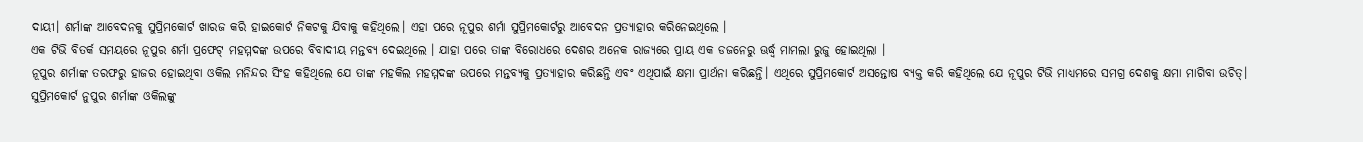ଦାୟୀ। ଶର୍ମାଙ୍କ ଆବେଦନକୁ ସୁପ୍ରିମକୋର୍ଟ ଖାରଜ କରି ହାଇକୋର୍ଟ ନିକଟକୁ ଯିବାକୁ କହିଥିଲେ। ଏହା ପରେ ନୂପୁର ଶର୍ମା ସୁପ୍ରିମକୋର୍ଟରୁ ଆବେଦନ ପ୍ରତ୍ୟାହାର କରିନେଇଥିଲେ ।
ଏକ ଟିଭି ବିତର୍କ ସମୟରେ ନୂପୁର ଶର୍ମା ପ୍ରଫେଟ୍ ମହମ୍ମଦଙ୍କ ଉପରେ ବିବାଦୀୟ ମନ୍ତବ୍ୟ ଦେଇଥିଲେ । ଯାହା ପରେ ତାଙ୍କ ବିରୋଧରେ ଦେଶର ଅନେକ ରାଜ୍ୟରେ ପ୍ରାୟ ଏକ ଡଜନେରୁ ଊର୍ଦ୍ଧ୍ବ ମାମଲା ରୁଜୁ ହୋଇଥିଲା ।
ନୂପୁର ଶର୍ମାଙ୍କ ତରଫରୁ ହାଜର ହୋଇଥିବା ଓକିଲ ମନିନ୍ଦର ସିଂହ କହିଥିଲେ ଯେ ତାଙ୍କ ମହକିଲ ମହମ୍ମଦଙ୍କ ଉପରେ ମନ୍ତବ୍ୟକୁ ପ୍ରତ୍ୟାହାର କରିଛନ୍ତି ଏବଂ ଏଥିପାଇଁ କ୍ଷମା ପ୍ରାର୍ଥନା କରିଛନ୍ତି। ଏଥିରେ ସୁପ୍ରିମକୋର୍ଟ ଅସନ୍ତୋଷ ବ୍ୟକ୍ତ କରି କହିଥିଲେ ଯେ ନୂପୁର ଟିଭି ମାଧ୍ୟମରେ ସମଗ୍ର ଦେଶକୁ କ୍ଷମା ମାଗିବା ଉଚିତ୍।
ସୁପ୍ରିମକୋର୍ଟ ନୁପୁର ଶର୍ମାଙ୍କ ଓକିଲଙ୍କୁ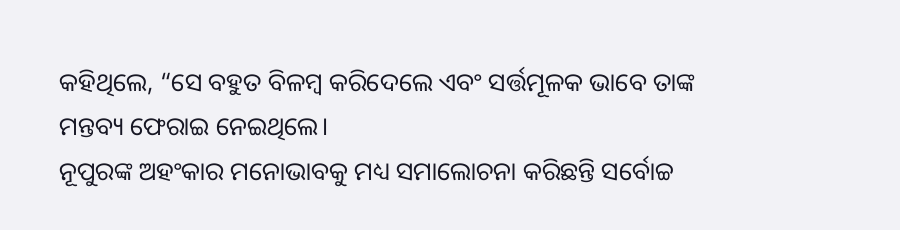କହିଥିଲେ, “ସେ ବହୁତ ବିଳମ୍ବ କରିଦେଲେ ଏବଂ ସର୍ତ୍ତମୂଳକ ଭାବେ ତାଙ୍କ ମନ୍ତବ୍ୟ ଫେରାଇ ନେଇଥିଲେ।
ନୂପୁରଙ୍କ ଅହଂକାର ମନୋଭାବକୁ ମଧ୍ୟ ସମାଲୋଚନା କରିଛନ୍ତି ସର୍ବୋଚ୍ଚ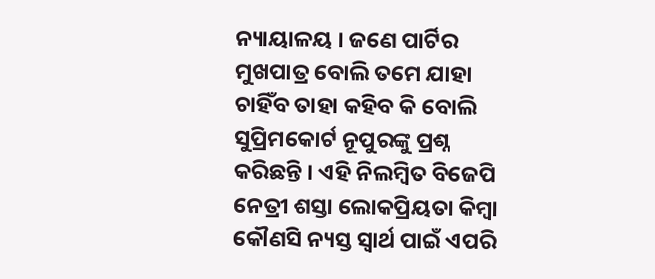ନ୍ୟାୟାଳୟ । ଜଣେ ପାର୍ଟିର ମୁଖପାତ୍ର ବୋଲି ତମେ ଯାହା ଚାହିଁବ ତାହା କହିବ କି ବୋଲି ସୁପ୍ରିମକୋର୍ଟ ନୂପୁରଙ୍କୁ ପ୍ରଶ୍ନ କରିଛନ୍ତି । ଏହି ନିଲମ୍ବିତ ବିଜେପି ନେତ୍ରୀ ଶସ୍ତା ଲୋକପ୍ରିୟତା କିମ୍ବା କୌଣସି ନ୍ୟସ୍ତ ସ୍ୱାର୍ଥ ପାଇଁ ଏପରି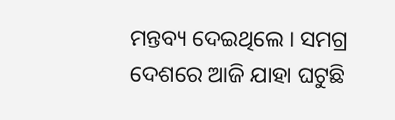ମନ୍ତବ୍ୟ ଦେଇଥିଲେ । ସମଗ୍ର ଦେଶରେ ଆଜି ଯାହା ଘଟୁଛି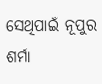ସେଥିପାଇଁ ନୂପୁର ଶର୍ମା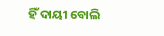ହିଁ ଦାୟୀ ବୋଲି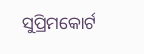ସୁପ୍ରିମକୋର୍ଟ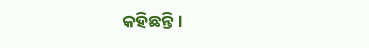କହିଛନ୍ତି।